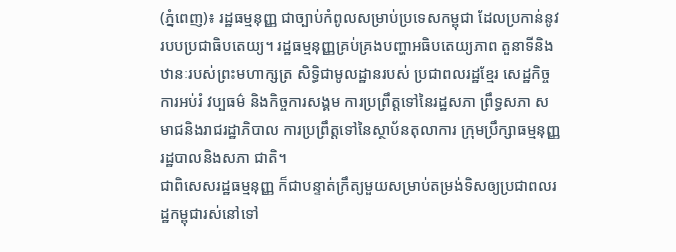(ភ្នំពេញ)៖ រដ្ឋធម្មនុញ្ញ ជាច្បាប់កំពូលសម្រាប់ប្រទេសកម្ពុជា ដែលប្រកាន់នូវរបបប្រជាធិបតេយ្យ។ រដ្ឋធម្មនុញ្ញគ្រប់គ្រងបញ្ហាអធិបតេយ្យភាព តួនាទីនិងឋានៈរបស់ព្រះមហាក្សត្រ សិទ្ធិជាមូលដ្ឋានរបស់ ប្រជាពលរដ្ឋខ្មែរ សេដ្ឋកិច្ច ការអប់រំ វប្បធម៌ និងកិច្ចការសង្គម ការប្រព្រឹត្តទៅនៃរដ្ឋសភា ព្រឹទ្ធសភា សមាជនិងរាជរដ្ឋាភិបាល ការប្រព្រឹត្តទៅនៃស្ថាប័នតុលាការ ក្រុមប្រឹក្សាធម្មនុញ្ញ រដ្ឋបាលនិងសភា ជាតិ។
ជាពិសេសរដ្ឋធម្មនុញ្ញ ក៏ជាបន្ទាត់ក្រឹត្យមួយសម្រាប់តម្រង់ទិសឲ្យប្រជាពលរដ្ឋកម្ពុជារស់នៅទៅ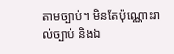តាមច្បាប់។ មិនតែប៉ុណ្ណោះរាល់ច្បាប់ និងឯ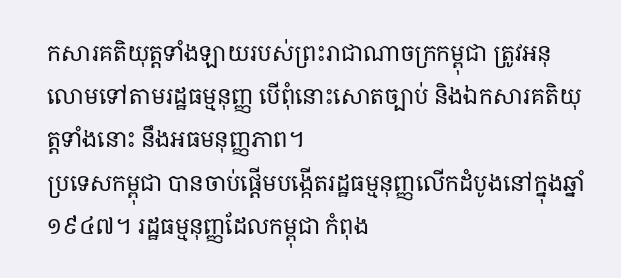កសារគតិយុត្តទាំងឡាយរបស់ព្រះរាជាណាចក្រកម្ពុជា ត្រូវអនុលោមទៅតាមរដ្ឋធម្មនុញ្ញ បើពុំនោះសោតច្បាប់ និងឯកសារគតិយុត្តទាំងនោះ នឹងអធមនុញ្ញភាព។
ប្រទេសកម្ពុជា បានចាប់ផ្តើមបង្កើតរដ្ឋធម្មនុញ្ញលើកដំបូងនៅក្នុងឆ្នាំ១៩៤៧។ រដ្ឋធម្មនុញ្ញដែលកម្ពុជា កំពុង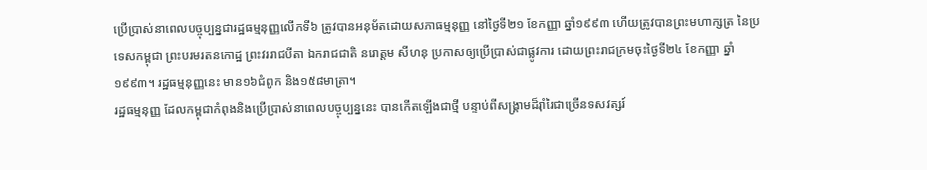ប្រើប្រាស់នាពេលបច្ចុប្បន្នជារដ្ឋធម្មនុញ្ញលើកទី៦ ត្រូវបានអនុម័តដោយសភាធម្មនុញ្ញ នៅថ្ងៃទី២១ ខែកញ្ញា ឆ្នាំ១៩៩៣ ហើយត្រូវបានព្រះមហាក្សត្រ នៃប្រទេសកម្ពុជា ព្រះបរមរតនកោដ្ឋ ព្រះវររាជបីតា ឯករាជជាតិ នរោត្តម សីហនុ ប្រកាសឲ្យប្រើប្រាស់ជាផ្លូវការ ដោយព្រះរាជក្រមចុះថ្ងៃទី២៤ ខែកញ្ញា ឆ្នាំ១៩៩៣។ រដ្ឋធម្មនុញ្ញនេះ មាន១៦ជំពូក និង១៥៨មាត្រា។
រដ្ឋធម្មនុញ្ញ ដែលកម្ពុជាកំពុងនិងប្រើប្រាស់នាពេលបច្ចុប្បន្ននេះ បានកើតឡើងជាថ្មី បន្ទាប់ពីសង្រ្គាមដ៏រ៉ាំរៃជាច្រើនទសវត្សរ៍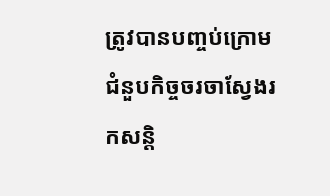ត្រូវបានបញ្ចប់ក្រោមជំនួបកិច្ចចរចាស្វែងរកសន្តិ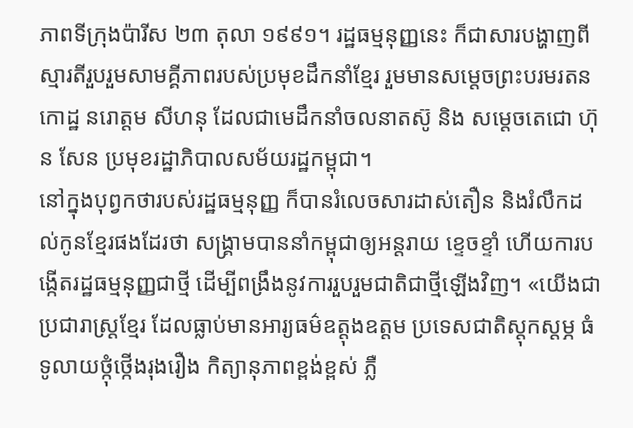ភាពទីក្រុងប៉ារីស ២៣ តុលា ១៩៩១។ រដ្ឋធម្មនុញ្ញនេះ ក៏ជាសារបង្ហាញពីស្មារតីរួបរួមសាមគ្គីភាពរបស់ប្រមុខដឹកនាំខ្មែរ រួមមានសម្តេចព្រះបរមរតនកោដ្ឋ នរោត្តម សីហនុ ដែលជាមេដឹកនាំចលនាតស៊ូ និង សម្តេចតេជោ ហ៊ុន សែន ប្រមុខរដ្ឋាភិបាលសម័យរដ្ឋកម្ពុជា។
នៅក្នុងបុព្វកថារបស់រដ្ឋធម្មនុញ្ញ ក៏បានរំលេចសារដាស់តឿន និងរំលឹកដល់កូនខ្មែរផងដែរថា សង្រ្គាមបាននាំកម្ពុជាឲ្យអន្តរាយ ខ្ទេចខ្ទាំ ហើយការបង្កើតរដ្ឋធម្មនុញ្ញជាថ្មី ដើម្បីពង្រឹងនូវការរួបរួមជាតិជាថ្មីឡើងវិញ។ «យើងជាប្រជារាស្ត្រខែ្មរ ដែលធ្លាប់មានអារ្យធម៌ឧត្តុងឧត្តម ប្រទេសជាតិស្តុកស្តម្ភ ធំទូលាយថ្កុំថ្កើងរុងរឿង កិត្យានុភាពខ្ពង់ខ្ពស់ ភ្លឺ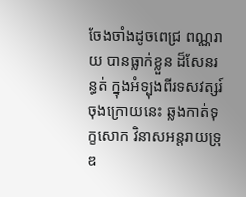ចែងចាំងដូចពេជ្រ ពណ្ណរាយ បានធ្លាក់ខ្លួន ដ៏សែនរន្ធត់ ក្នុងអំទ្បុងពីរទសវត្សរ៍ចុងក្រោយនេះ ឆ្លងកាត់ទុក្ខសោក វិនាសអន្តរាយទ្រុឌ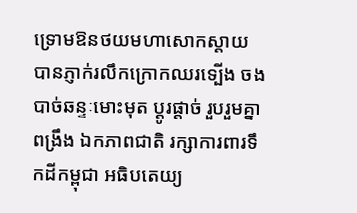ទ្រោមឱនថយមហាសោកស្តាយ បានភ្ញាក់រលឹកក្រោកឈរទ្បើង ចងបាច់ឆន្ទៈមោះមុត ប្តូរផ្តាច់ រួបរួមគ្នាពង្រឹង ឯកភាពជាតិ រក្សាការពារទឹកដីកម្ពុជា អធិបតេយ្យ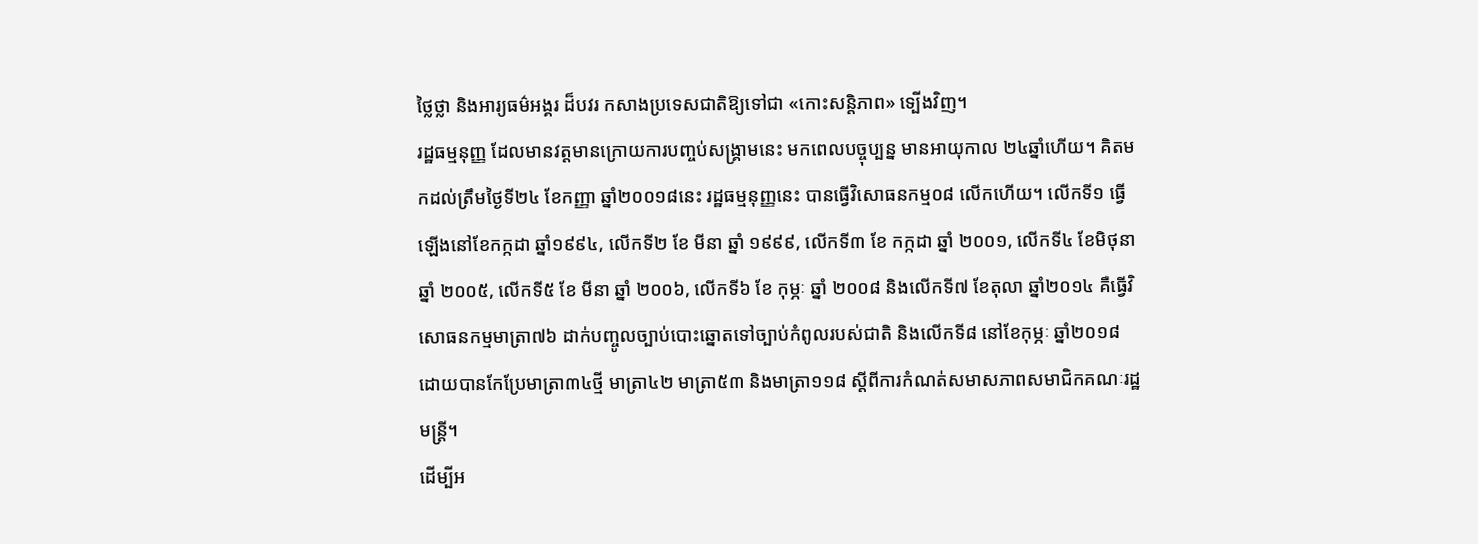ថ្លៃថ្លា និងអារ្យធម៌អង្គរ ដ៏បវរ កសាងប្រទេសជាតិឱ្យទៅជា «កោះសន្តិភាព» ទ្បើងវិញ។
រដ្ឋធម្មនុញ្ញ ដែលមានវត្តមានក្រោយការបញ្ចប់សង្រ្គាមនេះ មកពេលបច្ចុប្បន្ន មានអាយុកាល ២៤ឆ្នាំហើយ។ គិតមកដល់ត្រឹមថ្ងៃទី២៤ ខែកញ្ញា ឆ្នាំ២០០១៨នេះ រដ្ឋធម្មនុញ្ញនេះ បានធ្វើវិសោធនកម្ម០៨ លើកហើយ។ លើកទី១ ធ្វើឡើងនៅខែកក្កដា ឆ្នាំ១៩៩៤, លើកទី២ ខែ មីនា ឆ្នាំ ១៩៩៩, លើកទី៣ ខែ កក្កដា ឆ្នាំ ២០០១, លើកទី៤ ខែមិថុនា ឆ្នាំ ២០០៥, លើកទី៥ ខែ មីនា ឆ្នាំ ២០០៦, លើកទី៦ ខែ កុម្ភៈ ឆ្នាំ ២០០៨ និងលើកទី៧ ខែតុលា ឆ្នាំ២០១៤ គឺធ្វើវិសោធនកម្មមាត្រា៧៦ ដាក់បញ្ចូលច្បាប់បោះឆ្នោតទៅច្បាប់កំពូលរបស់ជាតិ និងលើកទី៨ នៅខែកុម្ភៈ ឆ្នាំ២០១៨ ដោយបានកែប្រែមាត្រា៣៤ថ្មី មាត្រា៤២ មាត្រា៥៣ និងមាត្រា១១៨ ស្តីពីការកំណត់សមាសភាពសមាជិកគណៈរដ្ឋមន្ត្រី។
ដើម្បីអ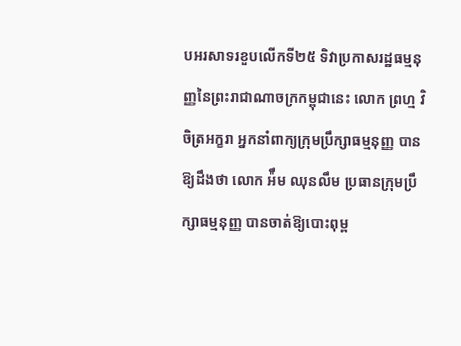បអរសាទរខួបលើកទី២៥ ទិវាប្រកាសរដ្ឋធម្មនុញ្ញនៃព្រះរាជាណាចក្រកម្ពុជានេះ លោក ព្រហ្ម វិចិត្រអក្ខរា អ្នកនាំពាក្យក្រុមប្រឹក្សាធម្មនុញ្ញ បានឱ្យដឹងថា លោក អ៉ឹម ឈុនលឹម ប្រធានក្រុមប្រឹក្សាធម្មនុញ្ញ បានចាត់ឱ្យបោះពុម្ព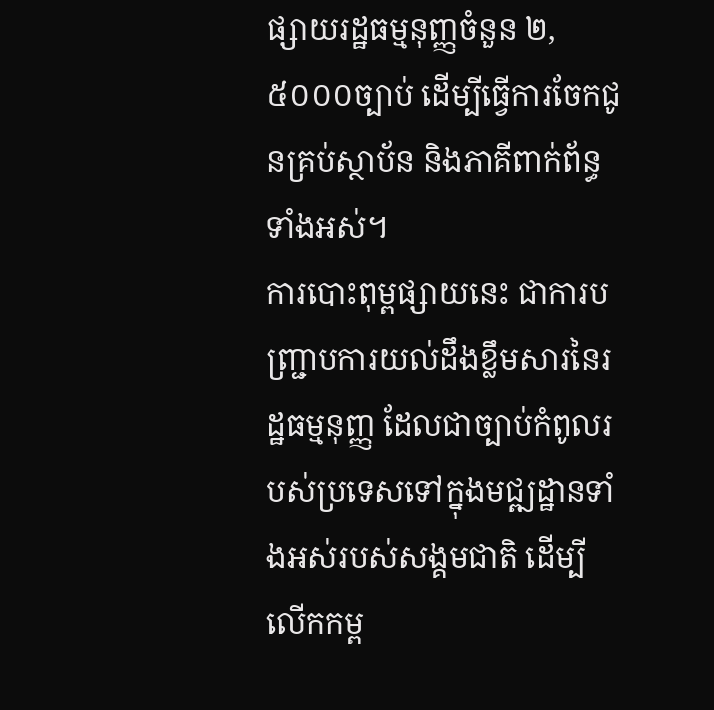ផ្សាយរដ្ឋធម្មនុញ្ញចំនួន ២,៥០០០ច្បាប់ ដើម្បីធ្វើការចែកជូនគ្រប់ស្ថាប័ន និងភាគីពាក់ព័ន្ធ ទាំងអស់។
ការបោះពុម្ពផ្សាយនេះ ជាការបញ្ជ្រាបការយល់ដឹងខ្លឹមសារនៃរដ្ឋធម្មនុញ្ញ ដែលជាច្បាប់កំពូលរបស់ប្រទេសទៅក្នុងមជ្ឍដ្ឋានទាំងអស់របស់សង្គមជាតិ ដើម្បីលើកកម្ព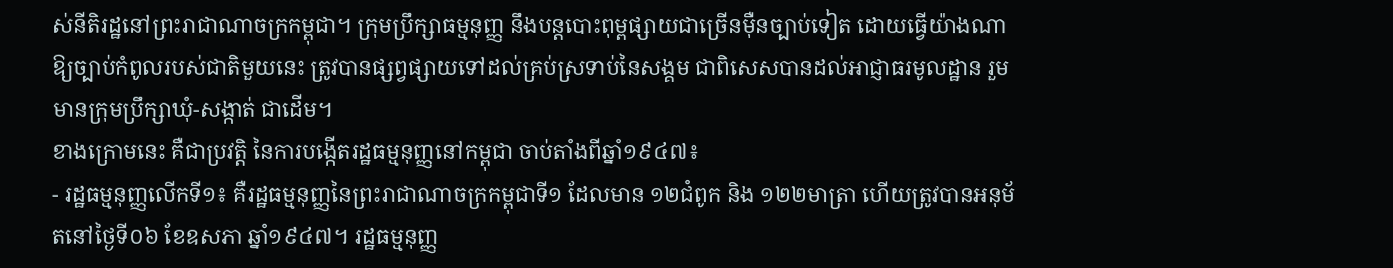ស់នីតិរដ្ឋនៅព្រះរាជាណាចក្រកម្ពុជា។ ក្រុមប្រឹក្សាធម្មនុញ្ញ នឹងបន្តបោះពុម្ពផ្សាយជាច្រើនម៉ឺនច្បាប់ទៀត ដោយធ្វើយ៉ាងណាឱ្យច្បាប់កំពូលរបស់ជាតិមួយនេះ ត្រូវបានផ្សព្វផ្សាយទៅដល់គ្រប់ស្រទាប់នៃសង្គម ជាពិសេសបានដល់អាជ្ញាធរមូលដ្ឋាន រួមមានក្រុមប្រឹក្សាឃុំ-សង្កាត់ ជាដើម។
ខាងក្រោមនេះ គឺជាប្រវត្តិ នៃការបង្កើតរដ្ឋធម្មនុញ្ញនៅកម្ពុជា ចាប់តាំងពីឆ្នាំ១៩៤៧៖
- រដ្ឋធម្មនុញ្ញលើកទី១៖ គឺរដ្ឋធម្មនុញ្ញនៃព្រះរាជាណាចក្រកម្ពុជាទី១ ដែលមាន ១២ជំពូក និង ១២២មាត្រា ហើយត្រូវបានអនុម័តនៅថ្ងៃទី០៦ ខែឧសភា ឆ្នាំ១៩៤៧។ រដ្ឋធម្មនុញ្ញ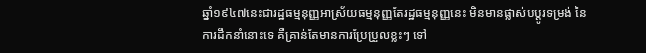ឆ្នាំ១៩៤៧នេះជារដ្ឋធម្មនុញ្ញអាស្រ័យធម្មនុញ្ញតែរដ្ឋធម្មនុញ្ញនេះ មិនមានផ្លាស់បប្តូរទម្រង់ នៃការដឹកនាំនោះទេ គឺគ្រាន់តែមានការប្រែប្រួលខ្លះៗ ទៅ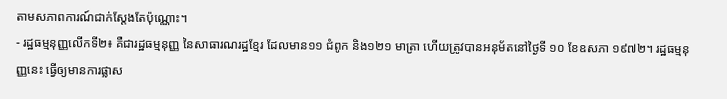តាមសភាពការណ៍ជាក់ស្តែងតែប៉ុណ្ណោះ។
- រដ្ឋធម្មនុញ្ញលើកទី២៖ គឺជារដ្ឋធម្មនុញ្ញ នៃសាធារណរដ្ឋខ្មែរ ដែលមាន១១ ជំពូក និង១២១ មាត្រា ហើយត្រូវបានអនុម័តនៅថ្ងៃទី ១០ ខែឧសភា ១៩៧២។ រដ្ឋធម្មនុញ្ញនេះ ធ្វើឲ្យមានការផ្លាស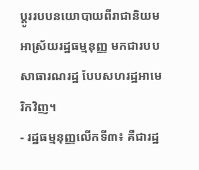ប្តូររបបនយោបាយពីរាជានិយមអាស្រ័យរដ្ឋធម្មនុញ្ញ មកជារបបសាធារណរដ្ឋ បែបសហរដ្ឋអាមេរិកវិញ។
- រដ្ឋធម្មនុញ្ញលើកទី៣៖ គឺជារដ្ឋ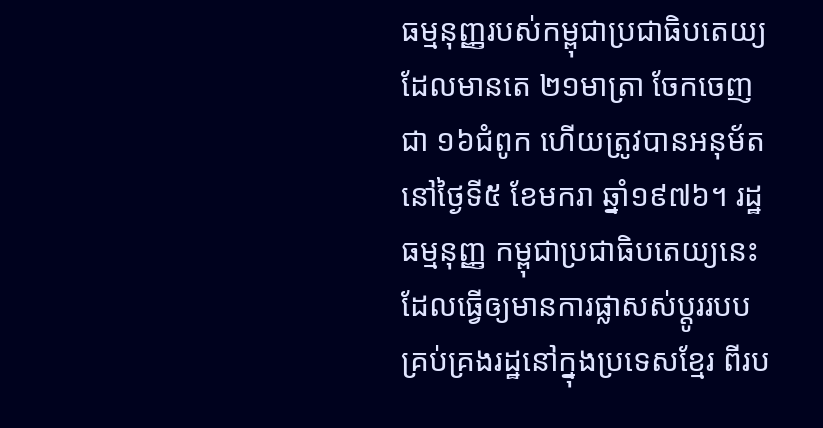ធម្មនុញ្ញរបស់កម្ពុជាប្រជាធិបតេយ្យដែលមានតេ ២១មាត្រា ចែកចេញជា ១៦ជំពូក ហើយត្រូវបានអនុម័តនៅថ្ងៃទី៥ ខែមករា ឆ្នាំ១៩៧៦។ រដ្ឋធម្មនុញ្ញ កម្ពុជាប្រជាធិបតេយ្យនេះ ដែលធ្វើឲ្យមានការផ្លាសស់ប្តូររបបគ្រប់គ្រងរដ្ឋនៅក្នុងប្រទេសខ្មែរ ពីរប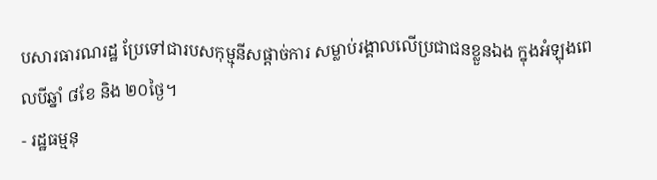បសារធារណរដ្ឋ ប្រែទៅជារបសកុម្មុនីសផ្តាច់ការ សម្លាប់រង្គាលលើប្រជាជនខ្លួនឯង ក្នុងអំឡុងពេលបីឆ្នាំ ៨ខែ និង ២០ថ្ងៃ។
- រដ្ឋធម្មនុ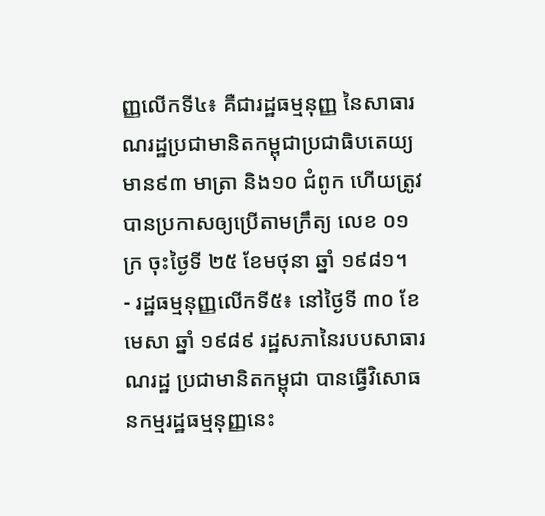ញ្ញលើកទី៤៖ គឺជារដ្ឋធម្មនុញ្ញ នៃសាធារណរដ្ឋប្រជាមានិតកម្ពុជាប្រជាធិបតេយ្យ មាន៩៣ មាត្រា និង១០ ជំពូក ហើយត្រូវបានប្រកាសឲ្យប្រើតាមក្រឹត្យ លេខ ០១ក្រ ចុះថ្ងៃទី ២៥ ខែមថុនា ឆ្នាំ ១៩៨១។
- រដ្ឋធម្មនុញ្ញលើកទី៥៖ នៅថ្ងៃទី ៣០ ខែមេសា ឆ្នាំ ១៩៨៩ រដ្ឋសភានៃរបបសាធារណរដ្ឋ ប្រជាមានិតកម្ពុជា បានធ្វើវិសោធនកម្មរដ្ឋធម្មនុញ្ញនេះ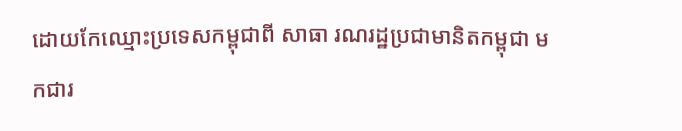ដោយកែឈ្មោះប្រទេសកម្ពុជាពី សាធា រណរដ្ឋប្រជាមានិតកម្ពុជា មកជារ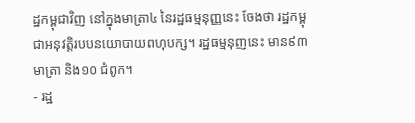ដ្ឋកម្ពុជាវិញ នៅក្នុងមាត្រា៤ នៃរដ្ឋធម្មនុញ្ញនេះ ចែងថា រដ្ឋកម្ពុជាអនុវត្តិរបបនយោបាយពហុបក្ស។ រដ្ឋធម្មនុញនេះ មាន៩៣ មាត្រា និង១០ ជំពូក។
- រដ្ឋ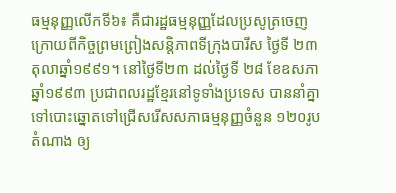ធម្មនុញ្ញលើកទី៦៖ គឺជារដ្ឋធម្មនុញ្ញដែលប្រសូត្រចេញក្រោយពីកិច្ចព្រមព្រៀងសន្តិភាពទីក្រុងបារីស ថ្ងៃទី ២៣ តុលាឆ្នាំ១៩៩១។ នៅថ្ងៃទី២៣ ដល់ថ្ងៃទី ២៨ ខែឧសភាឆ្នាំ១៩៩៣ ប្រជាពលរដ្ឋខ្មែរនៅទូទាំងប្រទេស បាននាំគ្នាទៅបោះឆ្នោតទៅជ្រើសរើសសភាធម្មនុញ្ញចំនួន ១២០រូបតំណាង ឲ្យ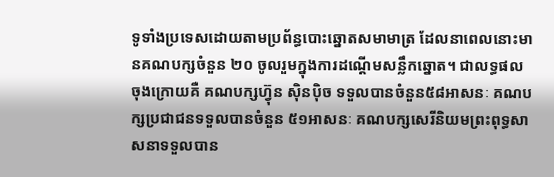ទូទាំងប្រទេសដោយតាមប្រព័ន្ធបោះឆ្នោតសមាមាត្រ ដែលនាពេលនោះមានគណបក្សចំនួន ២០ ចូលរួមក្នុងការដណ្តើមសន្លឹកឆ្នោត។ ជាលទ្ធផល ចុងក្រោយគឺ គណបក្សហ្វ៊ុន ស៊ិនប៉ិច ទទួលបានចំនួន៥៨អាសនៈ គណបក្សប្រជាជនទទួលបានចំនួន ៥១អាសនៈ គណបក្សសេរីនិយមព្រះពុទ្ធសាសនាទទួលបាន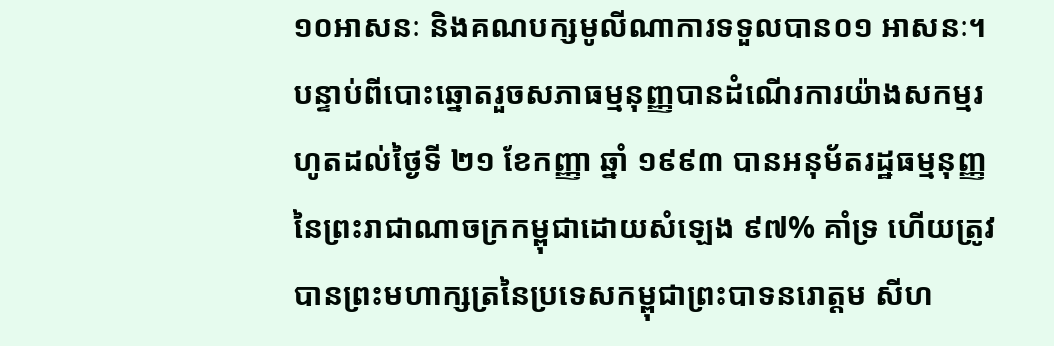១០អាសនៈ និងគណបក្សមូលីណាការទទួលបាន០១ អាសនៈ។
បន្ទាប់ពីបោះឆ្នោតរួចសភាធម្មនុញ្ញបានដំណើរការយ៉ាងសកម្មរហូតដល់ថ្ងៃទី ២១ ខែកញ្ញា ឆ្នាំ ១៩៩៣ បានអនុម័តរដ្ឋធម្មនុញ្ញនៃព្រះរាជាណាចក្រកម្ពុជាដោយសំឡេង ៩៧% គាំទ្រ ហើយត្រូវបានព្រះមហាក្សត្រនៃប្រទេសកម្ពុជាព្រះបាទនរោត្តម សីហ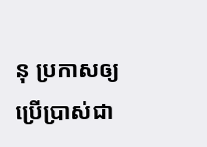នុ ប្រកាសឲ្យប្រើប្រាស់ជា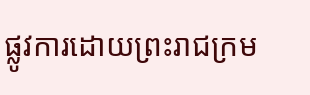ផ្លូវការដោយព្រះរាជក្រម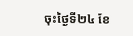ចុះថ្ងៃទី២៤ ខែ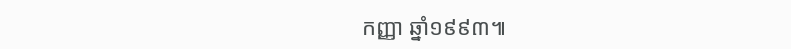កញ្ញា ឆ្នាំ១៩៩៣៕